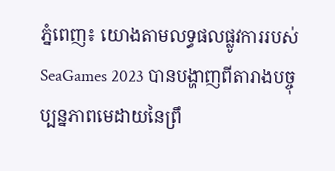ភ្នំពេញ៖ យោងតាមលទ្ធផលផ្លូវការរបស់ SeaGames 2023 បានបង្ហាញពីតារាងបច្ចុប្បន្នភាពមេដាយនៃព្រឹ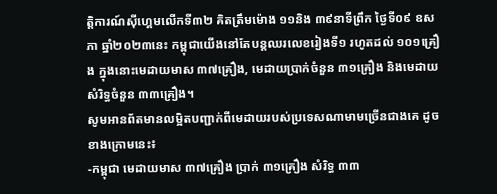ត្តិការណ៍ស៊ីហ្គេមលើកទី៣២ គិតត្រឹមម៉ោង ១១និង ៣៩នាទីព្រឹក ថ្ងៃទី០៩ ឧសភា ឆ្នាំ២០២៣នេះ កម្ពុជាយើងនៅតែបន្ដឈរលេខរៀងទី១ រហូតដល់ ១០១គ្រឿង ក្នុងនោះមេដាយមាស ៣៧គ្រឿង, មេដាយប្រាក់ចំនួន ៣១គ្រឿង និងមេដាយសំរិទ្ធចំនួន ៣៣គ្រឿង។
សូមអានព័តមានលម្អិតបញ្ជាក់ពីមេដាយរបស់ប្រទេសណាមាមច្រើនជាងគេ ដូចខាងក្រោមនេះ៖
-កម្ពុជា មេដាយមាស ៣៧គ្រឿង ប្រាក់ ៣១គ្រឿង សំរិទ្ធ ៣៣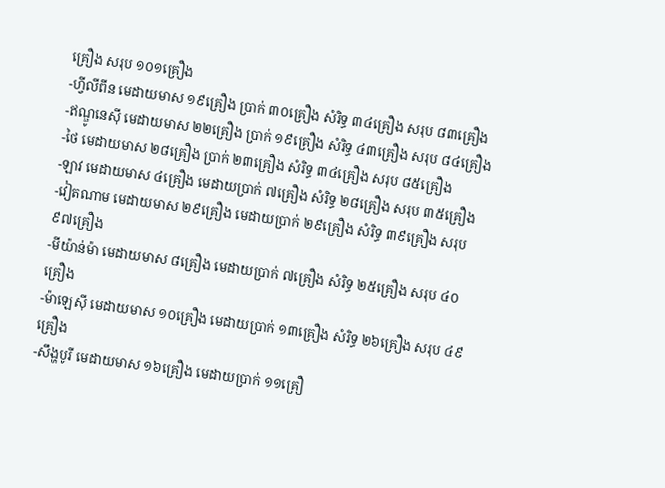គ្រឿង សរុប ១០១គ្រឿង
-ហ្វីលីពីន មេដាយមាស ១៩គ្រឿង ប្រាក់ ៣០គ្រឿង សំរិទ្ធ ៣៤គ្រឿង សរុប ៨៣គ្រឿង
-ឥណ្ឌូនេសុី មេដាយមាស ២២គ្រឿង ប្រាក់ ១៩គ្រឿង សំរិទ្ធ ៤៣គ្រឿង សរុប ៨៤គ្រឿង
-ថៃ មេដាយមាស ២៨គ្រឿង ប្រាក់ ២៣គ្រឿង សំរិទ្ធ ៣៤គ្រឿង សរុប ៨៥គ្រឿង
-ឡាវ មេដាយមាស ៤គ្រឿង មេដាយប្រាក់ ៧គ្រឿង សំរិទ្ធ ២៨គ្រឿង សរុប ៣៥គ្រឿង
-វៀតណាម មេដាយមាស ២៩គ្រឿង មេដាយប្រាក់ ២៩គ្រឿង សំរិទ្ធ ៣៩គ្រឿង សរុប ៩៧គ្រឿង
-មីយ៉ាន់ម៉ា មេដាយមាស ៨គ្រឿង មេដាយប្រាក់ ៧គ្រឿង សំរិទ្ធ ២៥គ្រឿង សរុប ៤០គ្រឿង
-ម៉ាឡេសុី មេដាយមាស ១០គ្រឿង មេដាយប្រាក់ ១៣គ្រឿង សំរិទ្ធ ២៦គ្រឿង សរុប ៤៩គ្រឿង
-សឹង្ហបូរី មេដាយមាស ១៦គ្រឿង មេដាយប្រាក់ ១១គ្រឿ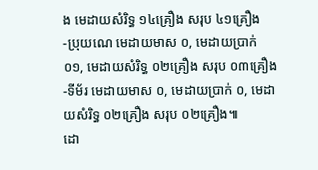ង មេដាយសំរិទ្ធ ១៤គ្រឿង សរុប ៤១គ្រឿង
-ប្រុយណេ មេដាយមាស ០, មេដាយប្រាក់ ០១, មេដាយសំរិទ្ធ ០២គ្រឿង សរុប ០៣គ្រឿង
-ទីម័រ មេដាយមាស ០, មេដាយប្រាក់ ០, មេដាយសំរិទ្ធ ០២គ្រឿង សរុប ០២គ្រឿង៕
ដោ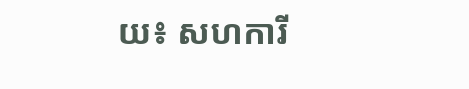យ៖ សហការី